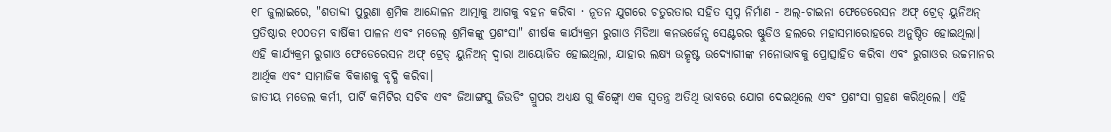୧୮ ଜୁଲାଇରେ, "ଶତାବ୍ଦୀ ପୁରୁଣା ଶ୍ରମିକ ଆନ୍ଦୋଳନ ଆତ୍ମାକୁ ଆଗକୁ ବହନ କରିବା · ନୂତନ ଯୁଗରେ ଚତୁରତାର ସହିତ ସ୍ୱପ୍ନ ନିର୍ମାଣ - ଅଲ୍-ଚାଇନା ଫେଡେରେସନ ଅଫ୍ ଟ୍ରେଡ୍ ୟୁନିଅନ୍ ପ୍ରତିଷ୍ଠାର ୧୦୦ତମ ବାର୍ଷିକୀ ପାଳନ ଏବଂ ମଡେଲ୍ ଶ୍ରମିକଙ୍କୁ ପ୍ରଶଂସା" ଶୀର୍ଷକ କାର୍ଯ୍ୟକ୍ରମ ରୁଗାଓ ମିଡିଆ କନଭର୍ଜେନ୍ସ ସେଣ୍ଟରର ଷ୍ଟୁଡିଓ ହଲରେ ମହାସମାରୋହରେ ଅନୁଷ୍ଠିତ ହୋଇଥିଲା। ଏହି କାର୍ଯ୍ୟକ୍ରମ ରୁଗାଓ ଫେଡେରେସନ ଅଫ୍ ଟ୍ରେଡ୍ ୟୁନିଅନ୍ ଦ୍ୱାରା ଆୟୋଜିତ ହୋଇଥିଲା, ଯାହାର ଲକ୍ଷ୍ୟ ଉତ୍କୃଷ୍ଟ ଉଦ୍ୟୋଗୀଙ୍କ ମନୋଭାବକୁ ପ୍ରୋତ୍ସାହିତ କରିବା ଏବଂ ରୁଗାଓର ଉଚ୍ଚମାନର ଆର୍ଥିକ ଏବଂ ସାମାଜିକ ବିକାଶକୁ ବୃଦ୍ଧି କରିବା।
ଜାତୀୟ ମଡେଲ କର୍ମୀ, ପାର୍ଟି କମିଟିର ସଚିବ ଏବଂ ଜିଆଙ୍ଗସୁ ଜିଉଡିଂ ଗ୍ରୁପର ଅଧ୍ୟକ୍ଷ ଗୁ କିଙ୍ଗ୍ବୋ ଏକ ସ୍ୱତନ୍ତ୍ର ଅତିଥି ଭାବରେ ଯୋଗ ଦେଇଥିଲେ ଏବଂ ପ୍ରଶଂସା ଗ୍ରହଣ କରିଥିଲେ। ଏହି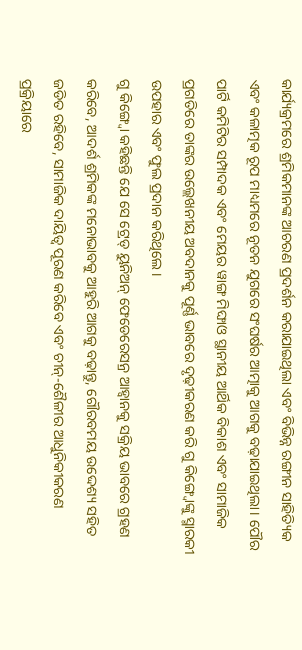କାର୍ଯ୍ୟକ୍ରମରେ ଶ୍ରମିକମାନଙ୍କ ଆଚରଣ ପ୍ରଦର୍ଶନ କରାଯାଇଥିଲା ଏବଂ ବିଭିନ୍ନ ରଙ୍ଗୀନ ସାହିତ୍ୟିକ ଏବଂ କଳାତ୍ମକ ରୂପ ମାଧ୍ୟମରେ ନୂତନ ଯୁଗରେ ସଂଘର୍ଷର ଆତ୍ମାକୁ ଆଗକୁ ବଢ଼ାଯାଇଥିଲା। ପୌର ପାର୍ଟି କମିଟିର ସମ୍ପାଦକ ଏବଂ ମେୟର ୱାଙ୍ଗ ମିଙ୍ଘାଓ ସ୍ଥାନୀୟ ଆର୍ଥିକ ବିକାଶ ଏବଂ ସାମାଜିକ ପ୍ରଗତିରେ ତାଙ୍କର ଉଲ୍ଲେଖନୀୟ ଅବଦାନକୁ ପୂର୍ଣ୍ଣ ଭାବରେ ଦୃଢ଼ୀକରଣ କରି ଗୁ କିଙ୍ଗ୍ବୋଙ୍କୁ ସ୍ମାରକୀ ଉପହାର ଏବଂ ଫୁଲ ପ୍ରଦାନ କରିଥିଲେ।
ଗୁ କିଙ୍ଗ୍ବୋ କହିଛନ୍ତି ଯେ ସେ ଟ୍ରେଡ୍ ୟୁନିଅନ୍ ଫେଡେରେସନ୍ର ଆହ୍ୱାନକୁ ସକ୍ରିୟ ଭାବରେ ଗ୍ରହଣ କରିବେ, ଆଦର୍ଶ ଶ୍ରମିକଙ୍କ ମନୋଭାବକୁ ଆହୁରି ଆଗକୁ ବଢ଼ାନ୍ତୁ, ଗୌରବମୟ ଉଦ୍ଦେଶ୍ୟ ସହିତ ଜଡିତ ରହିବେ, ସାମାଜିକ ଦାୟିତ୍ୱ ପୂରଣ କରିବେ ଏବଂ ଚୀନ୍-ଶୈଳୀର ଆଧୁନିକୀକରଣ ପ୍ରକ୍ରିୟାରେ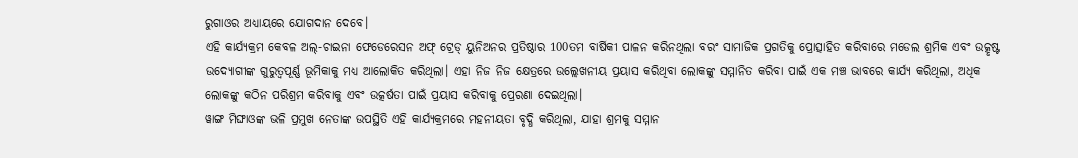ରୁଗାଓର ଅଧ୍ୟାୟରେ ଯୋଗଦାନ ଦେବେ।
ଏହି କାର୍ଯ୍ୟକ୍ରମ କେବଳ ଅଲ୍-ଚାଇନା ଫେଡେରେସନ ଅଫ୍ ଟ୍ରେଡ୍ ୟୁନିଅନର ପ୍ରତିଷ୍ଠାର 100ତମ ବାର୍ଷିକୀ ପାଳନ କରିନଥିଲା ବରଂ ସାମାଜିକ ପ୍ରଗତିକୁ ପ୍ରୋତ୍ସାହିତ କରିବାରେ ମଡେଲ ଶ୍ରମିକ ଏବଂ ଉତ୍କୃଷ୍ଟ ଉଦ୍ୟୋଗୀଙ୍କ ଗୁରୁତ୍ୱପୂର୍ଣ୍ଣ ଭୂମିକାକୁ ମଧ୍ୟ ଆଲୋକିତ କରିଥିଲା। ଏହା ନିଜ ନିଜ କ୍ଷେତ୍ରରେ ଉଲ୍ଲେଖନୀୟ ପ୍ରୟାସ କରିଥିବା ଲୋକଙ୍କୁ ସମ୍ମାନିତ କରିବା ପାଇଁ ଏକ ମଞ୍ଚ ଭାବରେ କାର୍ଯ୍ୟ କରିଥିଲା, ଅଧିକ ଲୋକଙ୍କୁ କଠିନ ପରିଶ୍ରମ କରିବାକୁ ଏବଂ ଉତ୍କର୍ଷତା ପାଇଁ ପ୍ରୟାସ କରିବାକୁ ପ୍ରେରଣା ଦେଇଥିଲା।
ୱାଙ୍ଗ ମିଙ୍ଘାଓଙ୍କ ଭଳି ପ୍ରମୁଖ ନେତାଙ୍କ ଉପସ୍ଥିତି ଏହି କାର୍ଯ୍ୟକ୍ରମରେ ମହନୀୟତା ବୃଦ୍ଧି କରିଥିଲା, ଯାହା ଶ୍ରମକୁ ସମ୍ମାନ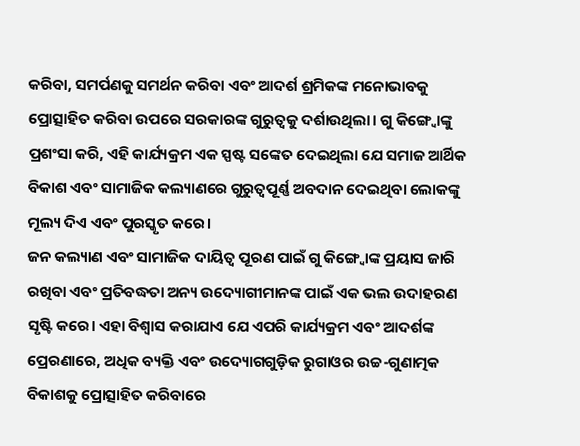କରିବା, ସମର୍ପଣକୁ ସମର୍ଥନ କରିବା ଏବଂ ଆଦର୍ଶ ଶ୍ରମିକଙ୍କ ମନୋଭାବକୁ ପ୍ରୋତ୍ସାହିତ କରିବା ଉପରେ ସରକାରଙ୍କ ଗୁରୁତ୍ୱକୁ ଦର୍ଶାଉଥିଲା। ଗୁ କିଙ୍ଗ୍ବୋଙ୍କୁ ପ୍ରଶଂସା କରି, ଏହି କାର୍ଯ୍ୟକ୍ରମ ଏକ ସ୍ପଷ୍ଟ ସଙ୍କେତ ଦେଇଥିଲା ଯେ ସମାଜ ଆର୍ଥିକ ବିକାଶ ଏବଂ ସାମାଜିକ କଲ୍ୟାଣରେ ଗୁରୁତ୍ୱପୂର୍ଣ୍ଣ ଅବଦାନ ଦେଇଥିବା ଲୋକଙ୍କୁ ମୂଲ୍ୟ ଦିଏ ଏବଂ ପୁରସ୍କୃତ କରେ।
ଜନ କଲ୍ୟାଣ ଏବଂ ସାମାଜିକ ଦାୟିତ୍ୱ ପୂରଣ ପାଇଁ ଗୁ କିଙ୍ଗ୍ବୋଙ୍କ ପ୍ରୟାସ ଜାରି ରଖିବା ଏବଂ ପ୍ରତିବଦ୍ଧତା ଅନ୍ୟ ଉଦ୍ୟୋଗୀମାନଙ୍କ ପାଇଁ ଏକ ଭଲ ଉଦାହରଣ ସୃଷ୍ଟି କରେ। ଏହା ବିଶ୍ୱାସ କରାଯାଏ ଯେ ଏପରି କାର୍ଯ୍ୟକ୍ରମ ଏବଂ ଆଦର୍ଶଙ୍କ ପ୍ରେରଣାରେ, ଅଧିକ ବ୍ୟକ୍ତି ଏବଂ ଉଦ୍ୟୋଗଗୁଡ଼ିକ ରୁଗାଓର ଉଚ୍ଚ-ଗୁଣାତ୍ମକ ବିକାଶକୁ ପ୍ରୋତ୍ସାହିତ କରିବାରେ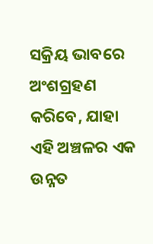ସକ୍ରିୟ ଭାବରେ ଅଂଶଗ୍ରହଣ କରିବେ, ଯାହା ଏହି ଅଞ୍ଚଳର ଏକ ଉନ୍ନତ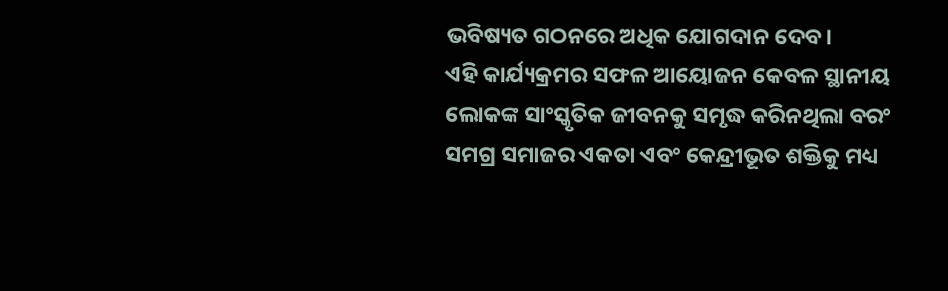ଭବିଷ୍ୟତ ଗଠନରେ ଅଧିକ ଯୋଗଦାନ ଦେବ।
ଏହି କାର୍ଯ୍ୟକ୍ରମର ସଫଳ ଆୟୋଜନ କେବଳ ସ୍ଥାନୀୟ ଲୋକଙ୍କ ସାଂସ୍କୃତିକ ଜୀବନକୁ ସମୃଦ୍ଧ କରିନଥିଲା ବରଂ ସମଗ୍ର ସମାଜର ଏକତା ଏବଂ କେନ୍ଦ୍ରୀଭୂତ ଶକ୍ତିକୁ ମଧ୍ୟ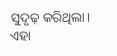ସୁଦୃଢ଼ କରିଥିଲା। ଏହା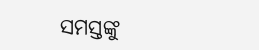ସମସ୍ତଙ୍କୁ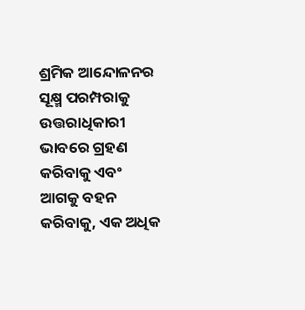ଶ୍ରମିକ ଆନ୍ଦୋଳନର ସୂକ୍ଷ୍ମ ପରମ୍ପରାକୁ ଉତ୍ତରାଧିକାରୀ ଭାବରେ ଗ୍ରହଣ କରିବାକୁ ଏବଂ ଆଗକୁ ବହନ କରିବାକୁ, ଏକ ଅଧିକ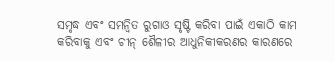ସମୃଦ୍ଧ ଏବଂ ସମନ୍ୱିତ ରୁଗାଓ ସୃଷ୍ଟି କରିବା ପାଇଁ ଏକାଠି କାମ କରିବାକୁ ଏବଂ ଚୀନ୍ ଶୈଳୀର ଆଧୁନିକୀକରଣର କାରଣରେ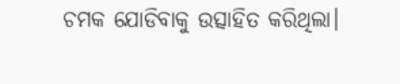ଚମକ ଯୋଡିବାକୁ ଉତ୍ସାହିତ କରିଥିଲା।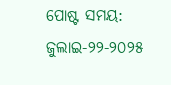ପୋଷ୍ଟ ସମୟ: ଜୁଲାଇ-୨୨-୨୦୨୫